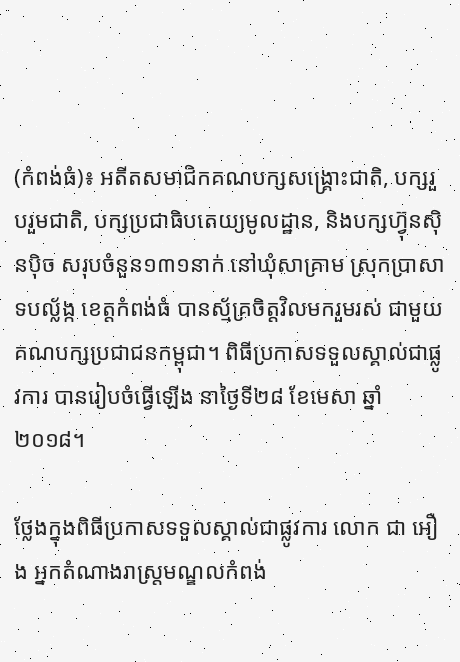(កំពង់ធំ)៖ អតីតសមាជិកគណបក្សសង្រ្គោះជាតិ, បក្សរួបរួមជាតិ, បក្សប្រជាធិបតេយ្យមូលដ្ឋាន, និងបក្សហ៊្វុនស៊ិនប៉ិច សរុបចំនួន១៣១នាក់ នៅឃុំសាគ្រាម ស្រុកប្រាសាទបល្ល័ង្ក ខេត្តកំពង់ធំ បានស្ម័គ្រចិត្តវិលមករួមរស់ ជាមួយគណបក្សប្រជាជនកម្ពុជា។ ពិធីប្រកាសទទួលស្គាល់ជាផ្លូវការ បានរៀបចំធ្វើឡើង នាថ្ងៃទី២៨ ខែមេសា ឆ្នាំ២០១៨។

ថ្លែងក្នុងពិធីប្រកាសទទួលស្គាល់ជាផ្លូវការ លោក ជា អឿង អ្នកតំណាងរាស្ត្រមណ្ឌលកំពង់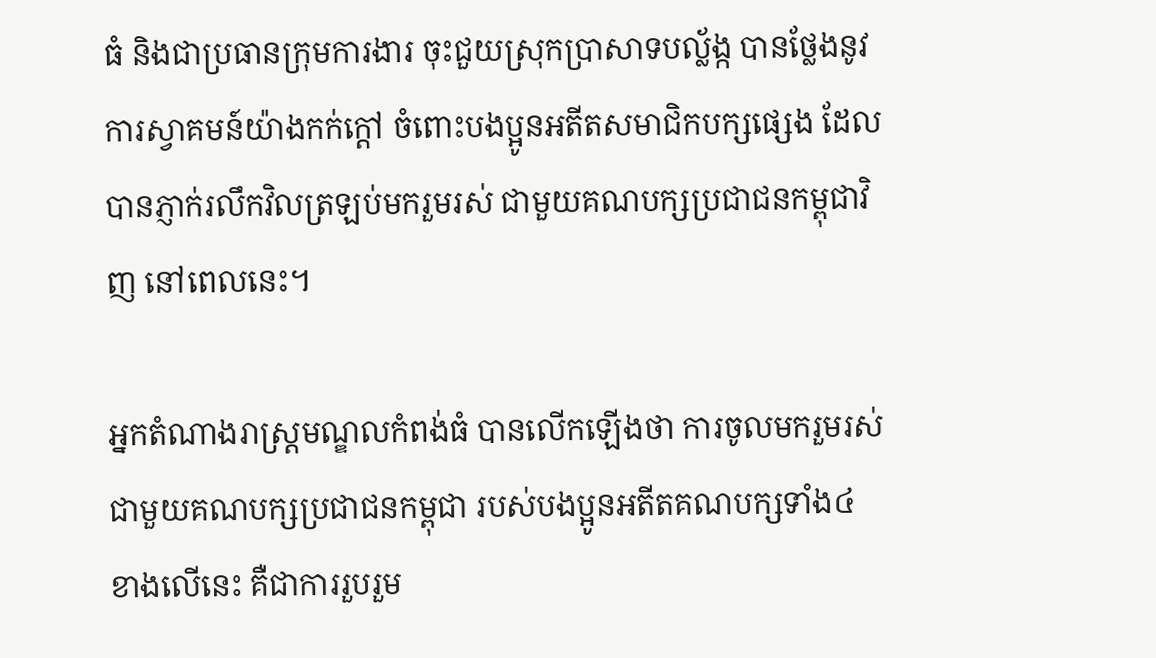ធំ និងជាប្រធានក្រុមការងារ ចុះជួយស្រុកប្រាសាទបល្ល័ង្ក បានថ្លែងនូវការស្វាគមន៍យ៉ាងកក់ក្តៅ ចំពោះបងប្អូនអតីតសមាជិកបក្សផ្សេង ដែលបានភ្ញាក់រលឹកវិលត្រឡប់មករួមរស់ ជាមួយគណបក្សប្រជាជនកម្ពុជាវិញ នៅពេលនេះ។

អ្នកតំណាងរាស្ត្រមណ្ឌលកំពង់ធំ បានលើកឡើងថា ការចូលមករួមរស់ ជាមួយគណបក្សប្រជាជនកម្ពុជា របស់បងប្អូនអតីតគណបក្សទាំង៤ ខាងលើនេះ គឺជាការរួបរួម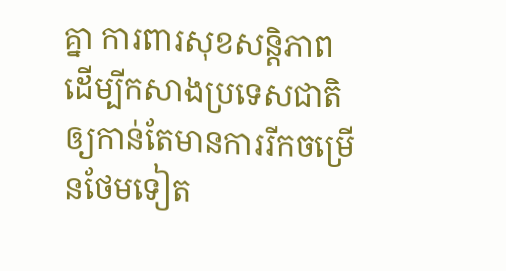គ្នា ការពារសុខសន្តិភាព ដើម្បីកសាងប្រទេសជាតិ ឲ្យកាន់តែមានការរីកចម្រើនថែមទៀត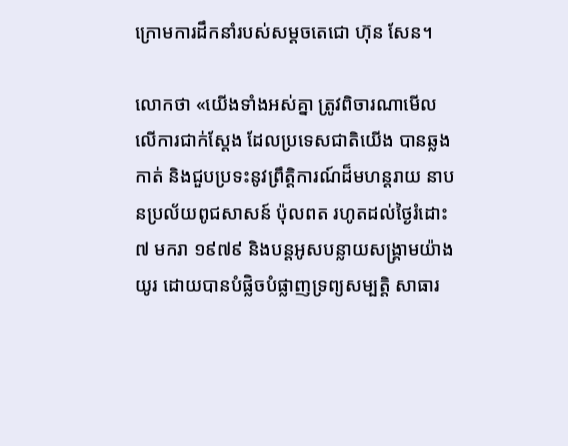ក្រោមការដឹកនាំរបស់សម្តចតេជោ ហ៊ុន សែន។

លោកថា «យើងទាំងអស់គ្នា ត្រូវពិចារណាមើល លើការជាក់ស្តែង ដែលប្រទេសជាតិយើង បានឆ្លងកាត់ និងជួបប្រទះនូវព្រឹត្តិការណ៍ដ៏មហន្តរាយ នាបនប្រល័យពូជសាសន៍ ប៉ុលពត រហូតដល់ថ្ងៃរំដោះ៧ មករា ១៩៧៩ និងបន្តអូសបន្លាយសង្គ្រាមយ៉ាងយូរ ដោយបានបំផ្លិចបំផ្លាញទ្រព្យសម្បត្តិ សាធារ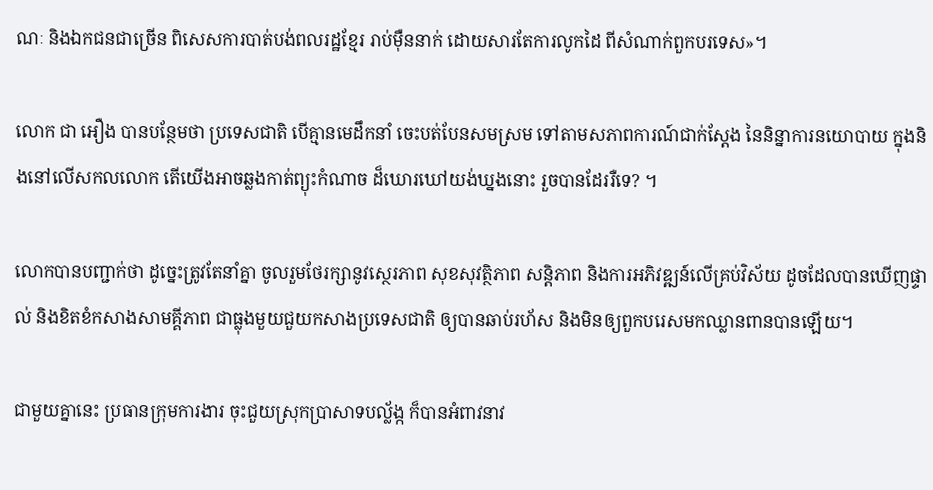ណៈ និងឯកជនជាច្រើន ពិសេសការបាត់បង់ពលរដ្ឋខ្មែរ រាប់ម៉ឺននាក់ ដោយសារតែការលូកដៃ ពីសំណាក់ពួកបរទេស»។

លោក ជា អឿង បានបន្ថែមថា ប្រទេសជាតិ បើគ្មានមេដឹកនាំ ចេះបត់បែនសមស្រម ទៅតាមសភាពការណ៍ជាក់ស្តែង នៃនិន្នាការនយោបាយ ក្នុងនិងនៅលើសកលលោក តើយើងអាចឆ្លងកាត់ព្យុះកំណាច ដ៏ឃោរឃៅយង់ឃ្នងនោះ រួចបានដែររឺទេ? ។

លោកបានបញ្ជាក់ថា ដូច្នេះត្រូវតែនាំគ្នា ចូលរួមថែរក្សានូវស្ថេរភាព សុខសុវត្ថិភាព សន្តិភាព និងការអភិវឌ្ឍន៍លើគ្រប់វិស័យ ដូចដែលបានឃើញផ្ទាល់ និងខិតខំកសាងសាមគ្គីភាព ជាធ្លុងមួយជួយកសាងប្រទេសជាតិ ឲ្យបានឆាប់រហ័ស និងមិនឲ្យពួកបរេសមកឈ្លានពានបានឡើយ។

ជាមួយគ្នានេះ ប្រធានក្រុមការងារ ចុះជួយស្រុកប្រាសាទបល្ល័ង្ក ក៏បានអំពាវនាវ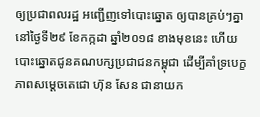ឲ្យប្រជាពលរដ្ឋ អញ្ជើញទៅបោះឆ្នោត ឲ្យបានគ្រប់ៗគ្នា នៅថ្ងៃទី២៩ ខែកក្កដា ឆ្នាំ២០១៨ ខាងមុខនេះ ហើយបោះឆ្នោតជូនគណបក្សប្រជាជនកម្ពុជា ដើម្បីគាំទ្របេក្ខភាពសម្តេចតេជោ ហ៊ុន សែន ជានាយក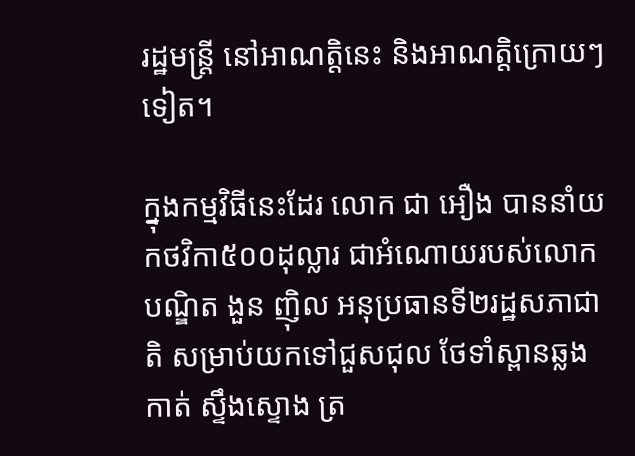រដ្ឋមន្ត្រី នៅអាណត្តិនេះ និងអាណត្តិក្រោយៗទៀត។

ក្នុងកម្មវិធីនេះដែរ លោក ជា អឿង បាននាំយកថវិកា៥០០ដុល្លារ ជាអំណោយរបស់លោកបណ្ឌិត ងួន ញ៉ិល អនុប្រធានទី២រដ្ឋសភាជាតិ សម្រាប់យកទៅជួសជុល ថែទាំស្ពានឆ្លងកាត់ ស្ទឹងស្ទោង ត្រ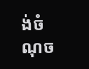ង់ចំណុច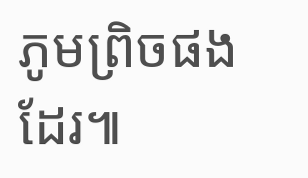ភូមព្រិចផងដែរ៕